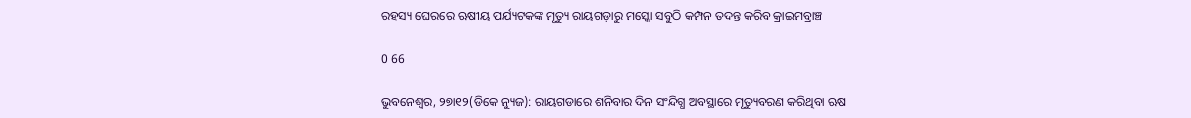ରହସ୍ୟ ଘେରରେ ଋଷୀୟ ପର୍ଯ୍ୟଟକଙ୍କ ମୃତ୍ୟୁ ରାୟଗଡ଼ାରୁ ମସ୍କୋ ସବୁଠି କମ୍ପନ ତଦନ୍ତ କରିବ କ୍ରାଇମବ୍ରାଞ୍ଚ

0 66

ଭୁବନେଶ୍ୱର, ୨୭ା୧୨(ଡିକେ ନ୍ୟୁଜ): ରାୟଗଡାରେ ଶନିବାର ଦିନ ସଂନ୍ଦିଗ୍ଧ ଅବସ୍ଥାରେ ମୃତ୍ୟୁବରଣ କରିଥିବା ଋଷ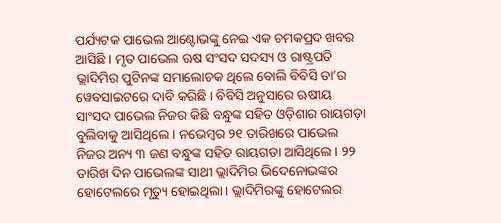ପର୍ଯ୍ୟଟକ ପାଭେଲ ଆଣ୍ଟୋଭଙ୍କୁ ନେଇ ଏକ ଚମକପ୍ରଦ ଖବର ଆସିଛି । ମୃତ ପାଭେଲ ଋଷ ସଂସଦ ସଦସ୍ୟ ଓ ରାଷ୍ଟ୍ରପତି ଭ୍ଲାଦିମିର ପୁଟିନଙ୍କ ସମାଲୋଚକ ଥିଲେ ବୋଲି ବିବିସି ତା’ର ୱେବସାଇଟରେ ଦାବି କରିଛି । ବିବିସି ଅନୁସାରେ ଋଷୀୟ ସାଂସଦ ପାଭେଲ ନିଜର କିଛି ବନ୍ଧୁଙ୍କ ସହିତ ଓଡ଼ିଶାର ରାୟଗଡ଼ା ବୁଲିବାକୁ ଆସିଥିଲେ । ନଭେମ୍ବର ୨୧ ତାରିଖରେ ପାଭେଲ ନିଜର ଅନ୍ୟ ୩ ଜଣ ବନ୍ଧୁଙ୍କ ସହିତ ରାୟଗଡା ଆସିଥିଲେ । ୨୨ ତାରିଖ ଦିନ ପାଭେଲଙ୍କ ସାଥୀ ଭ୍ଲାଦିମିର ଭିଦେନୋଭଙ୍କର ହୋଟେଲରେ ମୃତ୍ୟୁ ହୋଇଥିଲା । ଭ୍ଲାଦିମିରଙ୍କୁ ହୋଟେଲର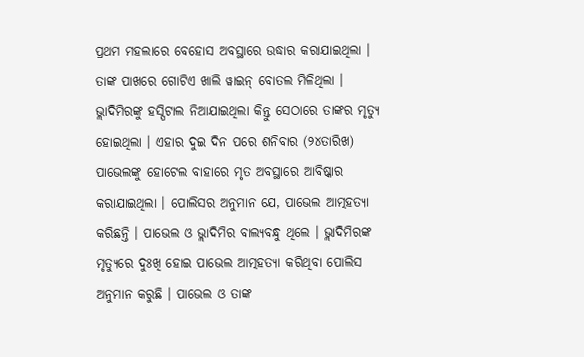ପ୍ରଥମ ମହଲାରେ ବେହୋସ ଅବସ୍ଥାରେ ଉଦ୍ଧାର କରାଯାଇଥିଲା । ତାଙ୍କ ପାଖରେ ଗୋଟିଏ ଖାଲି ୱାଇନ୍‌ ବୋତଲ ମିଳିଥିଲା । ଭ୍ଲାଦିମିରଙ୍କୁ ହସ୍ପିଟାଲ ନିଆଯାଇଥିଲା କିନ୍ତୁ ସେଠାରେ ତାଙ୍କର ମୃତ୍ୟୁ ହୋଇଥିଲା । ଏହାର ଦୁଇ ଦିନ ପରେ ଶନିବାର (୨୪ତାରିଖ) ପାଭେଲଙ୍କୁ ହୋଟେଲ ବାହାରେ ମୃତ ଅବସ୍ଥାରେ ଆବିଷ୍କାର କରାଯାଇଥିଲା । ପୋଲିସର ଅନୁମାନ ଯେ, ପାଭେଲ ଆତ୍ମହତ୍ୟା କରିଛନ୍ତି । ପାଭେଲ ଓ ଭ୍ଲାଦିମିର ବାଲ୍ୟବନ୍ଧୁ ଥିଲେ । ଭ୍ଲାଦିମିରଙ୍କ ମୃତ୍ୟୁରେ ଦୁଃଖି ହୋଇ ପାଭେଲ ଆତ୍ମହତ୍ୟା କରିଥିବା ପୋଲିସ ଅନୁମାନ କରୁଛି । ପାଭେଲ ଓ ତାଙ୍କ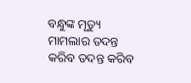ବନ୍ଧୁଙ୍କ ମୃତ୍ୟୁ ମାମଲାର ତଦନ୍ତ କରିବ ତଦନ୍ତ କରିବ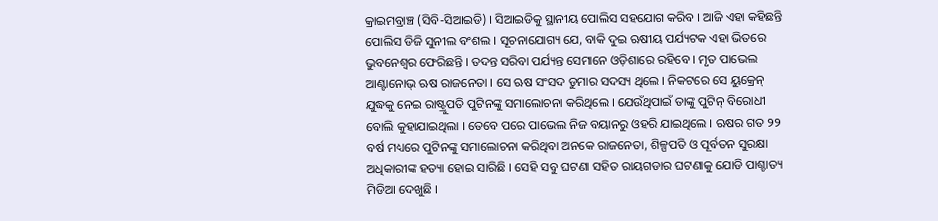କ୍ରାଇମବ୍ରାଞ୍ଚ (ସିବି-ସିଆଇଡି) । ସିଆଇଡିକୁ ସ୍ଥାନୀୟ ପୋଲିସ ସହଯୋଗ କରିବ । ଆଜି ଏହା କହିଛନ୍ତି ପୋଲିସ ଡିଜି ସୁନୀଲ ବଂଶଲ । ସୂଚନାଯୋଗ୍ୟ ଯେ, ବାକି ଦୁଇ ଋଷୀୟ ପର୍ଯ୍ୟଟକ ଏହା ଭିତରେ ଭୁବନେଶ୍ୱର ଫେରିଛନ୍ତି । ତଦନ୍ତ ସରିବା ପର୍ଯ୍ୟନ୍ତ ସେମାନେ ଓଡ଼ିଶାରେ ରହିବେ । ମୃତ ପାଭେଲ ଆଣ୍ଟାନୋଭ୍‌ ଋଷ ରାଜନେତା । ସେ ଋଷ ସଂସଦ ଡୁମାର ସଦସ୍ୟ ଥିଲେ । ନିକଟରେ ସେ ୟୁକ୍ରେନ୍‌ ଯୁଦ୍ଧକୁ ନେଇ ରାଷ୍ଟ୍ରୁପତି ପୁଟିନଙ୍କୁ ସମାଲୋଚନା କରିଥିଲେ । ଯେଉଁଥିପାଇଁ ତାଙ୍କୁ ପୁଟିନ୍‌ ବିରୋଧୀ ବୋଲି କୁହାଯାଇଥିଲା । ତେବେ ପରେ ପାଭେଲ ନିଜ ବୟାନରୁ ଓହରି ଯାଇଥିଲେ । ଋଷର ଗତ ୨୨ ବର୍ଷ ମଧ୍ୟରେ ପୁଟିନଙ୍କୁ ସମାଲୋଚନା କରିଥିବା ଅନକେ ରାଜନେତା, ଶିଳ୍ପପତି ଓ ପୂର୍ବତନ ସୁରକ୍ଷା ଅଧିକାରୀଙ୍କ ହତ୍ୟା ହୋଇ ସାରିଛି । ସେହି ସବୁ ଘଟଣା ସହିତ ରାୟଗଡାର ଘଟଣାକୁ ଯୋଡି ପାଶ୍ଚାତ୍ୟ ମିଡିଆ ଦେଖୁଛି ।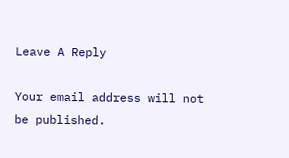Leave A Reply

Your email address will not be published.